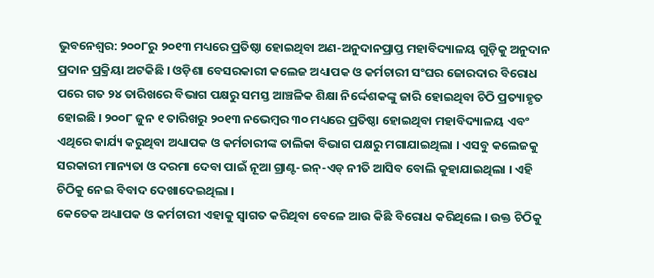ଭୁବନେଶ୍ବର: ୨୦୦୮ରୁ ୨୦୧୩ ମଧ୍ୟରେ ପ୍ରତିଷ୍ଠା ହୋଇଥିବା ଅଣ-ଅନୁଦାନପ୍ରାପ୍ତ ମହାବିଦ୍ୟାଳୟ ଗୁଡ଼ିକୁ ଅନୁଦାନ ପ୍ରଦାନ ପ୍ରକ୍ରିୟା ଅଟକିଛି । ଓଡ଼ିଶା ବେସରକାରୀ କଲେଜ ଅଧ୍ୟାପକ ଓ କର୍ମଚାରୀ ସଂଘର ଜୋରଦାର ବିରୋଧ ପରେ ଗତ ୨୪ ତାରିଖରେ ବିଭାଗ ପକ୍ଷରୁ ସମସ୍ତ ଆଞ୍ଚଳିକ ଶିକ୍ଷା ନିର୍ଦ୍ଦେଶକଙ୍କୁ ଜାରି ହୋଇଥିବା ଚିଠି ପ୍ରତ୍ୟାହୃତ ହୋଇଛି । ୨୦୦୮ ଜୁନ ୧ ତାରିଖରୁ ୨୦୧୩ ନଭେମ୍ବର ୩୦ ମଧ୍ୟରେ ପ୍ରତିଷ୍ଠା ହୋଇଥିବା ମହାବିଦ୍ୟାଳୟ ଏବଂ ଏଥିରେ କାର୍ଯ୍ୟ କରୁଥିବା ଅଧ୍ୟାପକ ଓ କର୍ମଚାରୀଙ୍କ ତାଲିକା ବିଭାଗ ପକ୍ଷରୁ ମଗାଯାଇଥିଲା । ଏସବୁ କଲେଜକୁ ସରକାରୀ ମାନ୍ୟତା ଓ ଦରମା ଦେବା ପାଇଁ ନୂଆ ଗ୍ରାଣ୍ଟ-ଇନ୍-ଏଡ୍ ନୀତି ଆସିବ ବୋଲି କୁହାଯାଇଥିଲା । ଏହି ଚିଠିକୁ ନେଇ ବିବାଦ ଦେଖାଦେଇଥିଲା ।
କେତେକ ଅଧ୍ୟାପକ ଓ କର୍ମଚାରୀ ଏହାକୁ ସ୍ବାଗତ କରିଥିବା ବେଳେ ଆଉ କିଛି ବିରୋଧ କରିଥିଲେ । ଉକ୍ତ ଚିଠିକୁ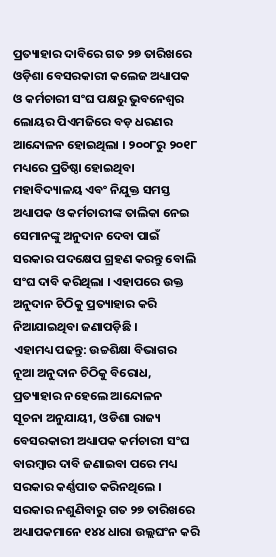ପ୍ରତ୍ୟାହାର ଦାବିରେ ଗତ ୨୭ ତାରିଖରେ ଓଡ଼ିଶା ବେସରକାରୀ କଲେଜ ଅଧ୍ୟାପକ ଓ କର୍ମଚାରୀ ସଂଘ ପକ୍ଷରୁ ଭୁବନେଶ୍ବର ଲୋୟର ପିଏମଜିରେ ବଡ଼ ଧରଣର ଆନ୍ଦୋଳନ ହୋଇଥିଲା । ୨୦୦୮ରୁ ୨୦୧୮ ମଧ୍ୟରେ ପ୍ରତିଷ୍ଠା ହୋଇଥିବା ମହାବିଦ୍ୟାଳୟ ଏବଂ ନିଯୁକ୍ତ ସମସ୍ତ ଅଧ୍ୟାପକ ଓ କର୍ମଚାରୀଙ୍କ ତାଲିକା ନେଇ ସେମାନଙ୍କୁ ଅନୁଦାନ ଦେବା ପାଇଁ ସରକାର ପଦକ୍ଷେପ ଗ୍ରହଣ କରନ୍ତୁ ବୋଲି ସଂଘ ଦାବି କରିଥିଲା । ଏହାପରେ ଉକ୍ତ ଅନୁଦାନ ଚିଠିକୁ ପ୍ରତ୍ୟାହାର କରି ନିଆଯାଇଥିବା ଜଣାପଡ଼ିଛି ।
ଏହାମଧ୍ୟ ପଢନ୍ତୁ: ଉଚ୍ଚଶିକ୍ଷା ବିଭାଗର ନୂଆ ଅନୁଦାନ ଚିଠିକୁ ବିରୋଧ, ପ୍ରତ୍ୟାହାର ନହେଲେ ଆନ୍ଦୋଳନ
ସୂଚନା ଅନୁଯାୟୀ, ଓଡିଶା ରାଜ୍ୟ ବେସରକାରୀ ଅଧ୍ୟାପକ କର୍ମଚାରୀ ସଂଘ ବାରମ୍ବାର ଦାବି ଜଣାଇବା ପରେ ମଧ୍ୟ ସରକାର କର୍ଣ୍ଣପାତ କରିନଥିଲେ । ସରକାର ନଶୁଣିବାରୁ ଗତ ୨୭ ତାରିଖରେ ଅଧ୍ୟାପକମାନେ ୧୪୪ ଧାରା ଉଲ୍ଲଘଂନ କରି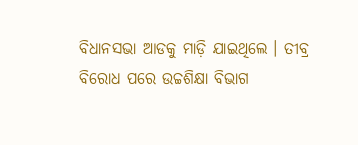ବିଧାନସଭା ଆଡକୁ ମାଡ଼ି ଯାଇଥିଲେ । ତୀବ୍ର ବିରୋଧ ପରେ ଉଚ୍ଚଶିକ୍ଷା ବିଭାଗ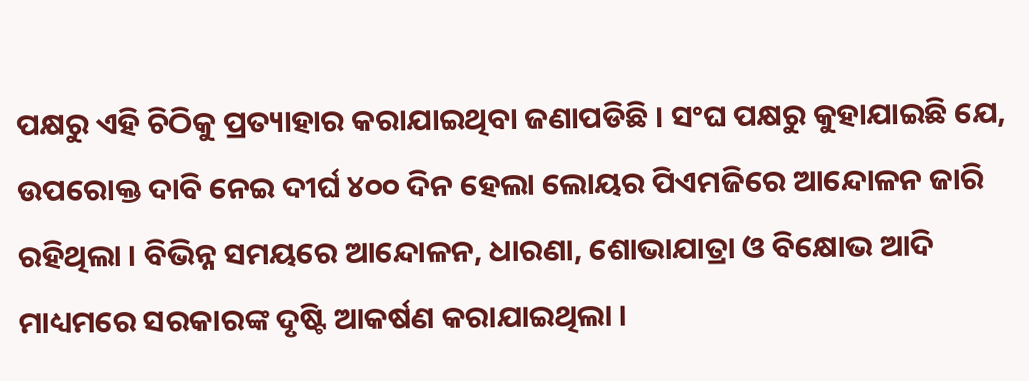ପକ୍ଷରୁ ଏହି ଚିଠିକୁ ପ୍ରତ୍ୟାହାର କରାଯାଇଥିବା ଜଣାପଡିଛି । ସଂଘ ପକ୍ଷରୁ କୁହାଯାଇଛି ଯେ, ଉପରୋକ୍ତ ଦାବି ନେଇ ଦୀର୍ଘ ୪୦୦ ଦିନ ହେଲା ଲୋୟର ପିଏମଜିରେ ଆନ୍ଦୋଳନ ଜାରି ରହିଥିଲା । ବିଭିନ୍ନ ସମୟରେ ଆନ୍ଦୋଳନ, ଧାରଣା, ଶୋଭାଯାତ୍ରା ଓ ବିକ୍ଷୋଭ ଆଦି ମାଧ୍ୟମରେ ସରକାରଙ୍କ ଦୃଷ୍ଟି ଆକର୍ଷଣ କରାଯାଇଥିଲା ।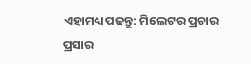ଏହାମଧ୍ୟ ପଢନ୍ତୁ: ମିଲେଟର ପ୍ରଚାର ପ୍ରସାର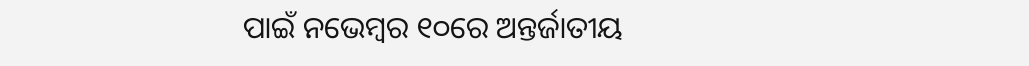ପାଇଁ ନଭେମ୍ବର ୧୦ରେ ଅନ୍ତର୍ଜାତୀୟ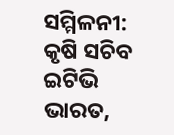ସମ୍ମିଳନୀ: କୃଷି ସଚିବ
ଇଟିଭି ଭାରତ,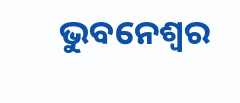ଭୁବନେଶ୍ବର